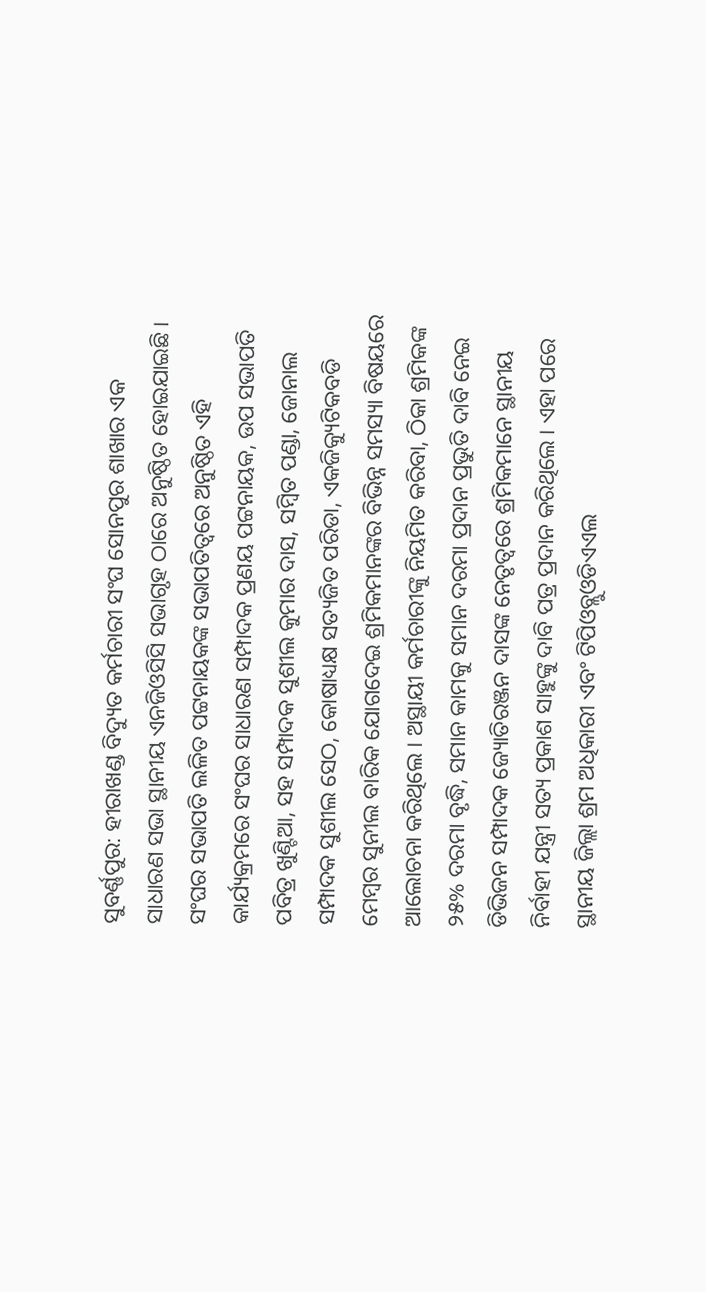ସୁବର୍ଣ୍ଣପୁର: ହୀରାଖଣ୍ଡ ବିଦ୍ୟୁତ କର୍ମଚାରୀ ସଂଘ ସୋନପୁର ଶାଖାର ଏକ ସାଧାରଣ ସଭା ସ୍ଥାନୀୟ ଏନଜିଓସିସି ସଭାଗୃହ ଠାରେ ଅନୁଷ୍ଠିତ ହୋଇଯାଇଛି । ସଂଘର ସଭାପତି ଲଳିତ ପଟ୍ଟନାୟକଙ୍କ ସଭାପତିତ୍ୱରେ ଅନୁଷ୍ଠିତ ଏହି କାର୍ଯ୍ୟକ୍ରମରେ ସଂଘର ସାଧାରଣ ସମ୍ପାଦକ ପ୍ରଣୟ ପଟ୍ଟନାୟକ, ଉପ ସଭାପତି ପବିତ୍ର ଖୁଣ୍ଟିଆ, ସହ ସମ୍ପାଦକ ସୁଶୀଲ କୁମାର ଦାସ, ସମ୍ବିତ ପଣ୍ଡା, ଜୋନାଲ ସମ୍ପାଦକ ସୁଶୀଲ ସେଠ, କୋଷାଧ୍ୟକ୍ଷ ସତ୍ୟଜିତ ପରିଡା, ଏକଜିକ୍ୟୁଟିକବଡି ମେମ୍ବର ସୁନୀଲ ବାରିକ ଯୋଗଦେଇ ଶ୍ରମିକମାନଙ୍କର ବିଭିନ୍ନ ସମସ୍ୟା ବିଷୟରେ ଆଲୋଚନା କରିଥିଲେ । ଅସ୍ଥାୟୀ କର୍ମଚାରୀଙ୍କୁ ନିୟମିତ କରିବା, ଠିକା ଶ୍ରମିକଙ୍କ ୨୫% ଦରମା ବୃଦ୍ଧି, ସମାନ କାମକୁ ସମାନ ଦରମା ପ୍ରଦାନ ପ୍ରଭୁତି ଦାବି ନେଇ ଡିଭିଜନ ସମ୍ପାଦକ ଜ୍ୟୋତିରଞ୍ଜନ ଦାସଙ୍କ ନେତୃତ୍ୱରେ ଶ୍ରମିକମାନେ ସ୍ଥାନୀୟ ନିର୍ବାହୀ ଯନ୍ତ୍ରୀ ସତ୍ୟ ପ୍ରକାଶ ସାହୁଙ୍କୁ ଦାବି ପତ୍ର ପ୍ରଦାନ କରିଥିଲେ । ଏହା ପରେ ସ୍ଥାନୀୟ ଜିଲ୍ଲା ଶ୍ରମ ଅଧିକାରୀ ଏବଂ ଟିପିଓବ୍ଲୁଓଡିଏଏଲ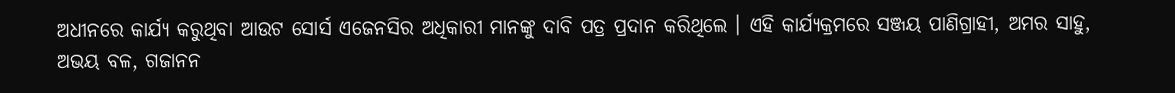ଅଧୀନରେ କାର୍ଯ୍ୟ କରୁଥିବା ଆଉଟ ସୋର୍ସ ଏଜେନସିର ଅଧିକାରୀ ମାନଙ୍କୁ ଦାବି ପତ୍ର ପ୍ରଦାନ କରିଥିଲେ । ଏହି କାର୍ଯ୍ୟକ୍ରମରେ ସଞ୍ଜୟ ପାଣିଗ୍ରାହୀ, ଅମର ସାହୁ, ଅଭୟ ବଳ, ଗଜାନନ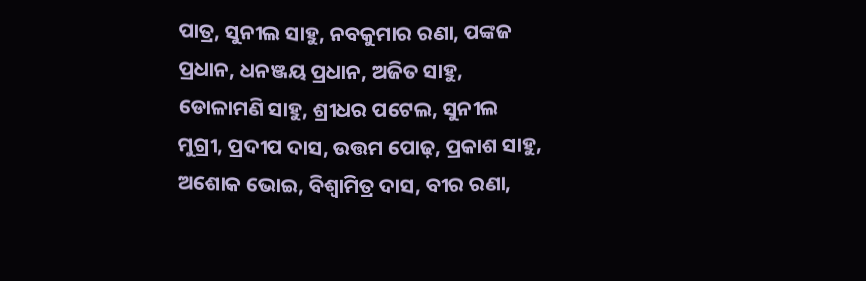ପାତ୍ର, ସୁନୀଲ ସାହୁ, ନବକୁମାର ରଣା, ପଙ୍କଜ ପ୍ରଧାନ, ଧନଞ୍ଜୟ ପ୍ରଧାନ, ଅଜିତ ସାହୁ, ଡୋଳାମଣି ସାହୁ, ଶ୍ରୀଧର ପଟେଲ, ସୁନୀଲ ମୁଗ୍ରୀ, ପ୍ରଦୀପ ଦାସ, ଉତ୍ତମ ପୋଢ଼, ପ୍ରକାଶ ସାହୁ, ଅଶୋକ ଭୋଇ, ବିଶ୍ୱାମିତ୍ର ଦାସ, ବୀର ରଣା,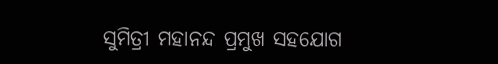ସୁମିତ୍ରୀ ମହାନନ୍ଦ ପ୍ରମୁଖ ସହଯୋଗ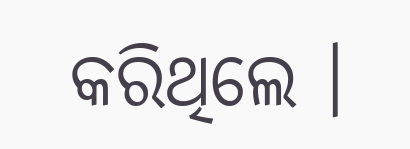କରିଥିଲେ ।